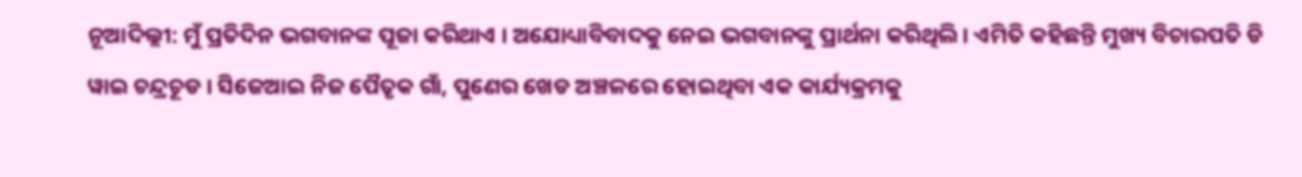ନୂଆଦିଲ୍ଲୀ: ମୁଁ ପ୍ରତିଦିନ ଭଗବାନଙ୍କ ପୂଜା କରିଥାଏ । ଅଯୋଧ୍ୟାବିବାଦକୁ ନେଇ ଭଗବାନଙ୍କୁ ପ୍ରାର୍ଥନା କରିଥିଲି । ଏମିତି କହିଛନ୍ତି ମୁଖ୍ୟ ବିଚାରପତି ଡି ୱାଇ ଚନ୍ଦ୍ରଚୂଡ । ସିଜେଆଇ ନିଜ ପୈତୃକ ଗାଁ, ପୁଣେର ଖେଡ ଅଞ୍ଚଳରେ ହୋଇଥିବା ଏକ କାର୍ଯ୍ୟକ୍ରମକୁ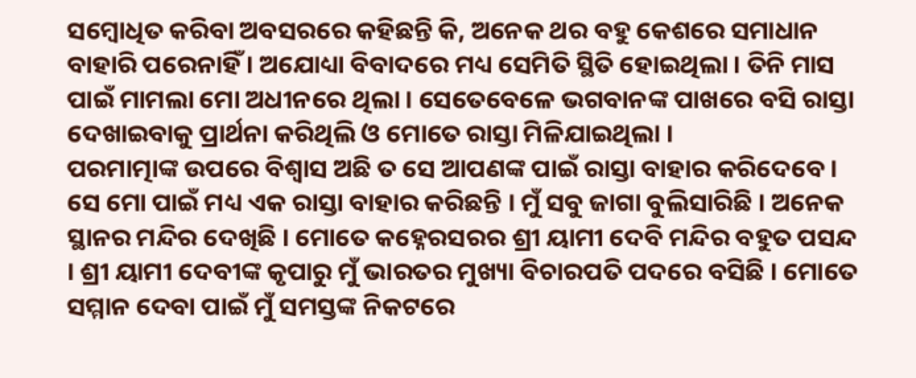ସମ୍ବୋଧିତ କରିବା ଅବସରରେ କହିଛନ୍ତି କି, ଅନେକ ଥର ବହୁ କେଶରେ ସମାଧାନ ବାହାରି ପରେନାହିଁ । ଅଯୋଧ୍ୟା ବିବାଦରେ ମଧ୍ୟ ସେମିତି ସ୍ଥିତି ହୋଇଥିଲା । ତିନି ମାସ ପାଇଁ ମାମଲା ମୋ ଅଧୀନରେ ଥିଲା । ସେତେବେଳେ ଭଗବାନଙ୍କ ପାଖରେ ବସି ରାସ୍ତା ଦେଖାଇବାକୁ ପ୍ରାର୍ଥନା କରିଥିଲି ଓ ମୋତେ ରାସ୍ତା ମିଳିଯାଇଥିଲା ।
ପରମାତ୍ମାଙ୍କ ଉପରେ ବିଶ୍ୱାସ ଅଛି ତ ସେ ଆପଣଙ୍କ ପାଇଁ ରାସ୍ତା ବାହାର କରିଦେବେ । ସେ ମୋ ପାଇଁ ମଧ୍ୟ ଏକ ରାସ୍ତା ବାହାର କରିଛନ୍ତି । ମୁଁ ସବୁ ଜାଗା ବୁଲିସାରିଛି । ଅନେକ ସ୍ଥାନର ମନ୍ଦିର ଦେଖିଛି । ମୋତେ କହ୍ନେରସରର ଶ୍ରୀ ୟାମୀ ଦେବି ମନ୍ଦିର ବହୁତ ପସନ୍ଦ । ଶ୍ରୀ ୟାମୀ ଦେବୀଙ୍କ କୃପାରୁ ମୁଁ ଭାରତର ମୁଖ୍ୟା ବିଚାରପତି ପଦରେ ବସିଛି । ମୋତେ ସମ୍ମାନ ଦେବା ପାଇଁ ମୁଁ ସମସ୍ତଙ୍କ ନିକଟରେ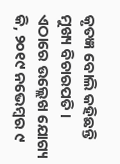କୃତଜ୍ଞ ବୋଲି କହିଛନ୍ତି ମୁଖ୍ୟ ବିଚାରପତି ।
ଏଠାରେ ଉଲ୍ଲେଖ ଯୋଗ୍ୟ କି, ୨୦୧୯ ନଭେମ୍ବର ୯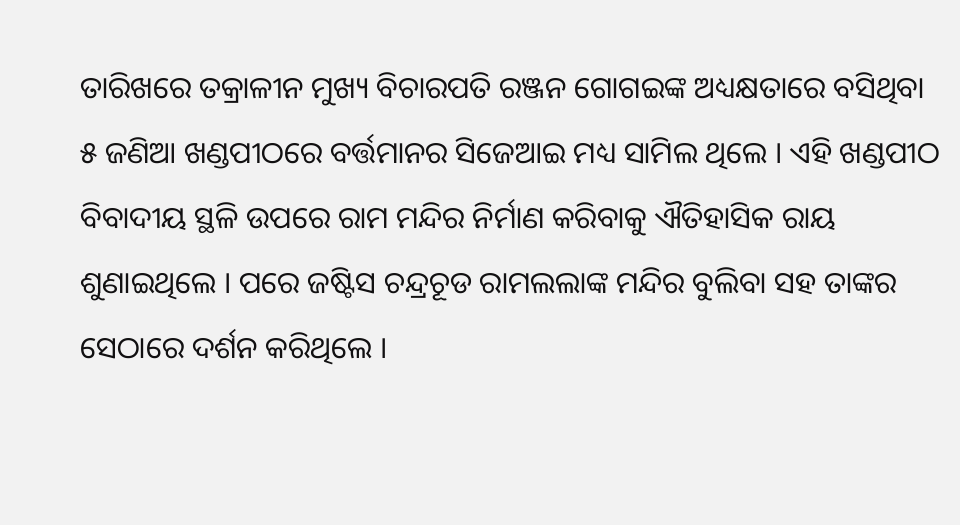ତାରିଖରେ ତକ୍ରାଳୀନ ମୁଖ୍ୟ ବିଚାରପତି ରଞ୍ଜନ ଗୋଗଇଙ୍କ ଅଧ୍ୟକ୍ଷତାରେ ବସିଥିବା ୫ ଜଣିଆ ଖଣ୍ଡପୀଠରେ ବର୍ତ୍ତମାନର ସିଜେଆଇ ମଧ୍ୟ ସାମିଲ ଥିଲେ । ଏହି ଖଣ୍ଡପୀଠ ବିବାଦୀୟ ସ୍ଥଳି ଉପରେ ରାମ ମନ୍ଦିର ନିର୍ମାଣ କରିବାକୁ ଐତିହାସିକ ରାୟ ଶୁଣାଇଥିଲେ । ପରେ ଜଷ୍ଟିସ ଚନ୍ଦ୍ରଚୂଡ ରାମଲଲାଙ୍କ ମନ୍ଦିର ବୁଲିବା ସହ ତାଙ୍କର ସେଠାରେ ଦର୍ଶନ କରିଥିଲେ ।